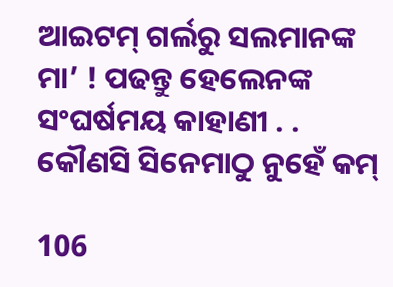ଆଇଟମ୍ ଗର୍ଲରୁ ସଲମାନଙ୍କ ମା’ ! ପଢନ୍ତୁ ହେଲେନଙ୍କ ସଂଘର୍ଷମୟ କାହାଣୀ . . କୌଣସି ସିନେମାଠୁ ନୁହେଁ କମ୍

106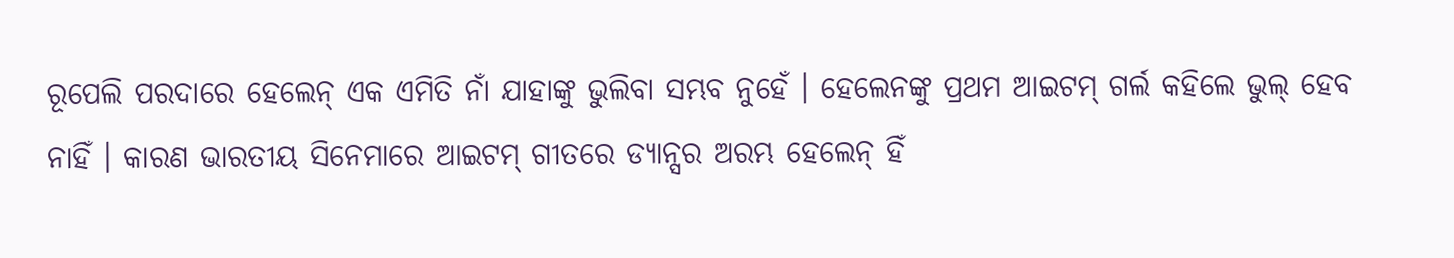ରୂପେଲି ପରଦାରେ ହେଲେନ୍ ଏକ ଏମିତି ନାଁ ଯାହାଙ୍କୁ ଭୁଲିବା ସମ୍ଭବ ନୁହେଁ । ହେଲେନଙ୍କୁ ପ୍ରଥମ ଆଇଟମ୍ ଗର୍ଲ କହିଲେ ଭୁଲ୍ ହେବ ନାହିଁ । କାରଣ ଭାରତୀୟ ସିନେମାରେ ଆଇଟମ୍ ଗୀତରେ ଡ୍ୟାନ୍ସର ଅରମ୍ଭ ହେଲେନ୍ ହିଁ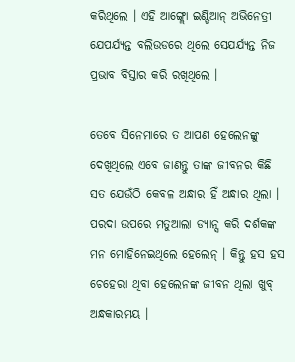କରିଥିଲେ । ଏହି ଆଙ୍ଗ୍ଲୋ ଇଣ୍ଡିଆନ୍ ଅଭିନେତ୍ରୀ ଯେପର୍ଯ୍ୟନ୍ତ ବଲିଉଡରେ ଥିଲେ ସେଯର୍ଯ୍ୟନ୍ତ ନିଜ ପ୍ରଭାବ ବିସ୍ତାର କରି ରଖିଥିଲେ ।

ତେବେ ସିନେମାରେ ତ ଆପଣ ହେଲେନଙ୍କୁ ଦେଖିଥିଲେ ଏବେ ଜାଣନ୍ତୁ ତାଙ୍କ ଜୀବନର କିଛି ସତ ଯେଉଁଠି କେବଳ ଅନ୍ଧାର ହିଁ ଅନ୍ଧାର ଥିଲା । ପରଦା ଉପରେ ମତୁଆଲା ଡ୍ୟାନ୍ସ କରି ଦର୍ଶକଙ୍କ ମନ ମୋହିନେଇଥିଲେ ହେଲେନ୍ । କିନ୍ତୁ ହସ ହସ ଚେହେରା ଥିବା ହେଲେନଙ୍କ ଜୀବନ ଥିଲା ଖୁବ୍ ଅନ୍ଧକାରମୟ ।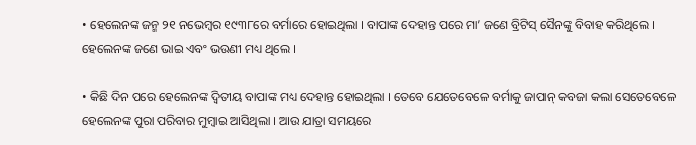• ହେଲେନଙ୍କ ଜନ୍ମ ୨୧ ନଭେମ୍ବର ୧୯୩୮ରେ ବର୍ମାରେ ହୋଇଥିଲା । ବାପାଙ୍କ ଦେହାନ୍ତ ପରେ ମା’ ଜଣେ ବ୍ରିଟିସ୍ ସୈନଙ୍କୁ ବିବାହ କରିଥିଲେ । ହେଲେନଙ୍କ ଜଣେ ଭାଇ ଏବଂ ଭଉଣୀ ମଧ୍ୟ ଥିଲେ ।

• କିଛି ଦିନ ପରେ ହେଲେନଙ୍କ ଦ୍ୱିତୀୟ ବାପାଙ୍କ ମଧ୍ୟ ଦେହାନ୍ତ ହୋଇଥିଲା । ତେବେ ଯେତେବେଳେ ବର୍ମାକୁ ଜାପାନ୍ କବଜା କଲା ସେତେବେଳେ ହେଲେନଙ୍କ ପୁରା ପରିବାର ମୁମ୍ବାଇ ଆସିଥିଲା । ଆଉ ଯାତ୍ରା ସମୟରେ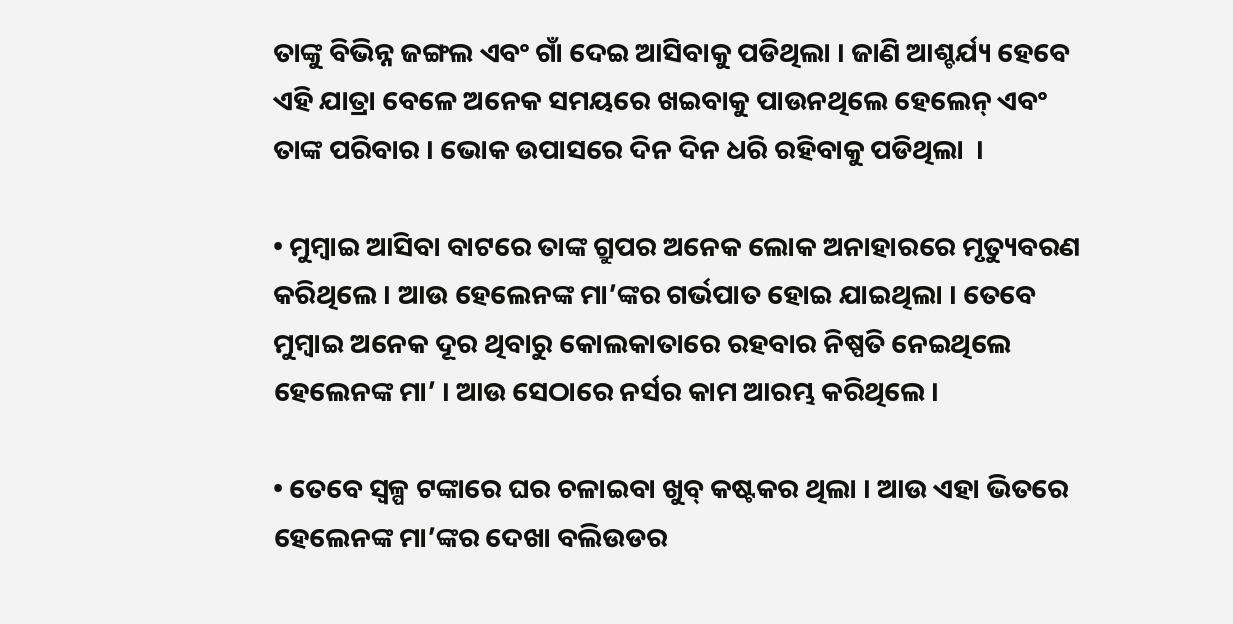ତାଙ୍କୁ ବିଭିନ୍ନ ଜଙ୍ଗଲ ଏବଂ ଗାଁ ଦେଇ ଆସିବାକୁ ପଡିଥିଲା । ଜାଣି ଆଶ୍ଚର୍ଯ୍ୟ ହେବେ ଏହି ଯାତ୍ରା ବେଳେ ଅନେକ ସମୟରେ ଖଇବାକୁ ପାଉନଥିଲେ ହେଲେନ୍ ଏବଂ ତାଙ୍କ ପରିବାର । ଭୋକ ଉପାସରେ ଦିନ ଦିନ ଧରି ରହିବାକୁ ପଡିଥିଲା  ।

• ମୁମ୍ବାଇ ଆସିବା ବାଟରେ ତାଙ୍କ ଗ୍ରୁପର ଅନେକ ଲୋକ ଅନାହାରରେ ମୃତ୍ୟୁବରଣ କରିଥିଲେ । ଆଉ ହେଲେନଙ୍କ ମା’ଙ୍କର ଗର୍ଭପାତ ହୋଇ ଯାଇଥିଲା । ତେବେ ମୁମ୍ବାଇ ଅନେକ ଦୂର ଥିବାରୁ କୋଲକାତାରେ ରହବାର ନିଷ୍ପତି ନେଇଥିଲେ ହେଲେନଙ୍କ ମା’ । ଆଉ ସେଠାରେ ନର୍ସର କାମ ଆରମ୍ଭ କରିଥିଲେ ।

• ତେବେ ସ୍ୱଳ୍ପ ଟଙ୍କାରେ ଘର ଚଳାଇବା ଖୁବ୍ କଷ୍ଟକର ଥିଲା । ଆଉ ଏହା ଭିତରେ ହେଲେନଙ୍କ ମା’ଙ୍କର ଦେଖା ବଲିଉଡର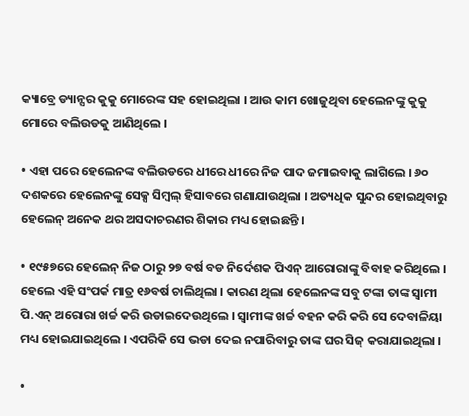କ୍ୟାବ୍ରେ ଡ୍ୟାନ୍ସର କୁକୁ ମୋରେଙ୍କ ସହ ହୋଇଥିଲା । ଆଉ କାମ ଖୋଜୁଥିବା ହେଲେନଙ୍କୁ କୁକୁ ମୋରେ ବଲିଉଡକୁ ଆଣିଥିଲେ ।

• ଏହା ପରେ ହେଲେନଙ୍କ ବଲିଉଡରେ ଧୀରେ ଧୀରେ ନିଜ ପାଦ ଜମାଇବାକୁ ଲାଗିଲେ । ୬୦ ଦଶକରେ ହେଲେନଙ୍କୁ ସେକ୍ସ ସିମ୍ବଲ୍ ହିସାବରେ ଗଣାଯାଉଥିଲା । ଅତ୍ୟଧିକ ସୁନ୍ଦର ହୋଇଥିବାରୁ ହେଲେନ୍ ଅନେକ ଥର ଅସଦାଚରଣର ଶିକାର ମଧ୍ୟ ହୋଇଛନ୍ତି ।

• ୧୯୫୭ରେ ହେଲେନ୍ ନିଜ ଠାରୁ ୨୭ ବର୍ଷ ବଡ ନିର୍ଦେଶକ ପିଏନ୍ ଆରୋରାଙ୍କୁ ବିବାହ କରିଥିଲେ । ହେଲେ ଏହି ସଂପର୍କ ମାତ୍ର ୧୬ବର୍ଷ ଚାଲିଥିଲା । କାରଣ ଥିଲା ହେଲେନଙ୍କ ସବୁ ଟଙ୍କା ତାଙ୍କ ସ୍ୱାମୀ ପି.ଏନ୍ ଅରୋରା ଖର୍ଚ୍ଚ କରି ଉଡାଇଦେଉଥିଲେ । ସ୍ୱାମୀଙ୍କ ଖର୍ଚ୍ଚ ବହନ କରି କରି ସେ ଦେବାଳିୟା ମଧ୍ୟ ହୋଇଯାଇଥିଲେ । ଏପରିକି ସେ ଭଡା ଦେଇ ନପାରିବାରୁ ତାଙ୍କ ଘର ସିଜ୍ କରାଯାଇଥିଲା ।

•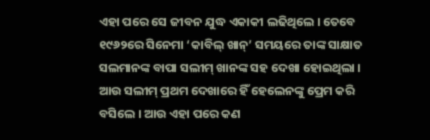ଏହା ପରେ ସେ ଜୀବନ ଯୁଦ୍ଧ ଏକାକୀ ଲଢିଥିଲେ । ତେବେ ୧୯୬୨ରେ ସିନେମା ‘କାବିଲ୍ ଖାନ୍’ ସମୟରେ ତାଙ୍କ ସାକ୍ଷାତ ସଲମାନଙ୍କ ବାପା ସଲୀମ୍ ଖାନଙ୍କ ସହ ଦେଖା ହୋଇଥିଲା । ଆଉ ସଲୀମ୍ ପ୍ରଥମ ଦେଖାରେ ହିଁ ହେଲେନଙ୍କୁ ପ୍ରେମ କରି ବସିଲେ । ଆଉ ଏହା ପରେ କଣ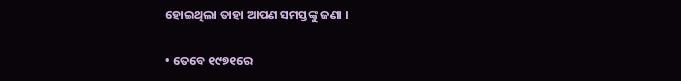ହୋଇଥିଲା ତାହା ଆପଣ ସମସ୍ତଙ୍କୁ ଜଣା ।

• ତେବେ ୧୯୭୧ରେ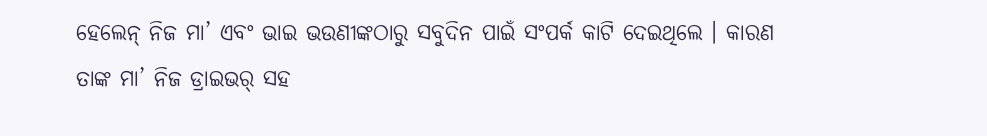ହେଲେନ୍ ନିଜ ମା’ ଏବଂ ଭାଇ ଭଉଣୀଙ୍କଠାରୁ ସବୁଦିନ ପାଇଁ ସଂପର୍କ କାଟି ଦେଇଥିଲେ । କାରଣ ତାଙ୍କ ମା’ ନିଜ ଡ୍ରାଇଭର୍ ସହ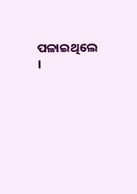ପଳାଇଥିଲେ ।